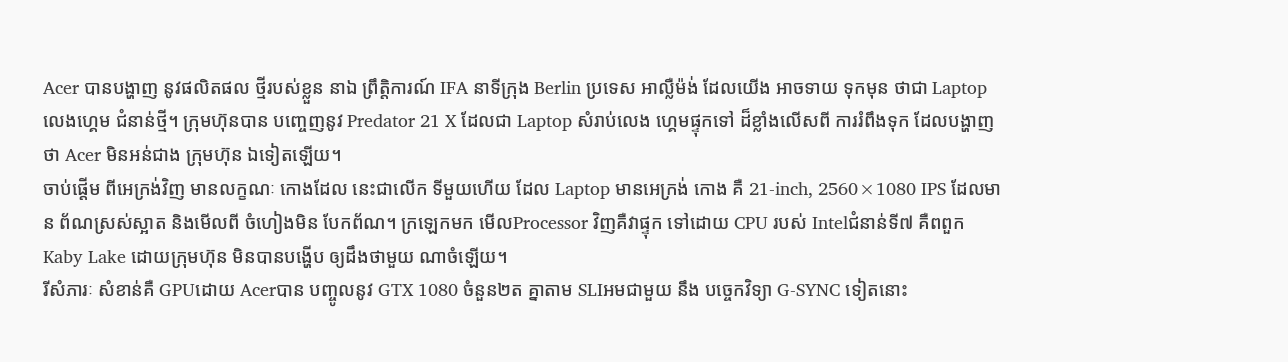Acer បានបង្ហាញ នូវផលិតផល ថ្មីរបស់ខ្លួន នាឯ ព្រឹត្តិការណ៍ IFA នាទីក្រុង Berlin ប្រទេស អាល្លឺម៉ង់ ដែលយើង អាចទាយ ទុកមុន ថាជា Laptop លេងហេ្គម ជំនាន់ថ្មី។ ក្រុមហ៊ុនបាន បញ្ចេញនូវ Predator 21 X ដែលជា Laptop សំរាប់លេង ហេ្គមផ្ទុកទៅ ដ៏ខ្លាំងលើសពី ការរំពឹងទុក ដែលបង្ហាញ ថា Acer មិនអន់ជាង ក្រុមហ៊ុន ឯទៀតឡើយ។
ចាប់ផ្តើម ពីអេក្រង់វិញ មានលក្ខណៈ កោងដែល នេះជាលើក ទីមួយហើយ ដែល Laptop មានអេក្រង់ កោង គឺ 21-inch, 2560×1080 IPS ដែលមាន ព័ណស្រស់ស្អាត និងមើលពី ចំហៀងមិន បែកព័ណ។ ក្រឡេកមក មើលProcessor វិញគឺវាផ្ទុក ទៅដោយ CPU របស់ Intelជំនាន់ទី៧ គឺពពួក Kaby Lake ដោយក្រុមហ៊ុន មិនបានបង្ហើប ឲ្យដឹងថាមួយ ណាចំឡើយ។
រីសំភារៈ សំខាន់គឺ GPUដោយ Acerបាន បញ្ចូលនូវ GTX 1080 ចំនួន២ត គ្នាតាម SLIអមជាមួយ នឹង បច្ចេកវិទ្យា G-SYNC ទៀតនោះ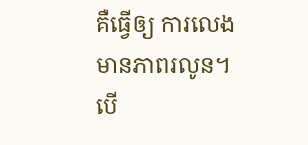គឺធ្វើឲ្យ ការលេង មានភាពរលូន។ បើ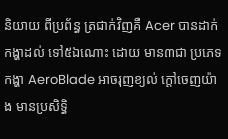និយាយ ពីប្រព័ន្ធ ត្រជាក់វិញគឺ Acer បានដាក់ កង្ហាដល់ ទៅ៥ឯណោះ ដោយ មាន៣ជា ប្រភេទកង្ហា AeroBlade អាចរុញខ្យល់ ក្តៅចេញយ៉ាង មានប្រសិទ្ធិ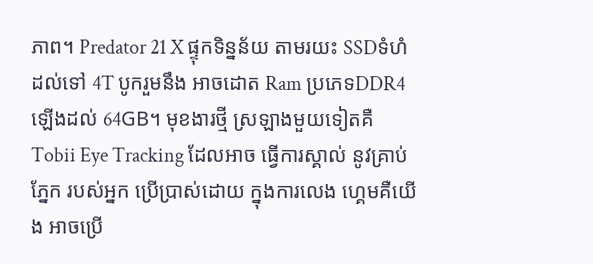ភាព។ Predator 21 X ផ្ទុកទិន្នន័យ តាមរយះ SSDទំហំ ដល់ទៅ 4T បូករួមនឹង អាចដោត Ram ប្រភេទDDR4 ឡើងដល់ 64GB។ មុខងារថ្មី ស្រឡាងមួយទៀតគឺ Tobii Eye Tracking ដែលអាច ធ្វើការស្គាល់ នូវគ្រាប់ភ្នែក របស់អ្នក ប្រើប្រាស់ដោយ ក្នុងការលេង ហេ្គមគឺយើង អាចប្រើ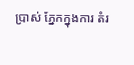ប្រាស់ ភ្នែកក្នុងការ តំរ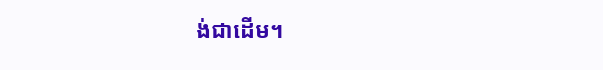ង់ជាដើម។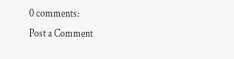0 comments:
Post a Comment